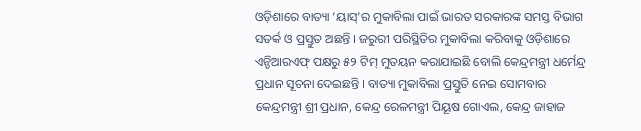ଓଡ଼ିଶାରେ ବାତ୍ୟା ‘ୟାସ୍’ର ମୁକାବିଲା ପାଇଁ ଭାରତ ସରକାରଙ୍କ ସମସ୍ତ ବିଭାଗ ସତର୍କ ଓ ପ୍ରସ୍ତୁତ ଅଛନ୍ତି । ଜରୁରୀ ପରିସ୍ଥିତିର ମୁକାବିଲା କରିବାକୁ ଓଡ଼ିଶାରେ ଏନ୍ଡିଆରଏଫ୍ ପକ୍ଷରୁ ୫୨ ଟିମ୍ ମୁତୟନ କରାଯାଇଛି ବୋଲି କେନ୍ଦ୍ରମନ୍ତ୍ରୀ ଧର୍ମେନ୍ଦ୍ର ପ୍ରଧାନ ସୂଚନା ଦେଇଛନ୍ତି । ବାତ୍ୟା ମୁକାବିଲା ପ୍ରସ୍ତୁତି ନେଇ ସୋମବାର କେନ୍ଦ୍ରମନ୍ତ୍ରୀ ଶ୍ରୀ ପ୍ରଧାନ, କେନ୍ଦ୍ର ରେଳମନ୍ତ୍ରୀ ପିୟୂଷ ଗୋଏଲ, କେନ୍ଦ୍ର ଜାହାଜ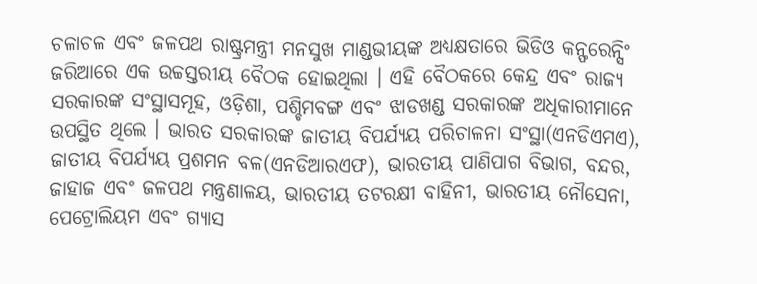ଚଳାଚଳ ଏବଂ ଜଳପଥ ରାଷ୍ଟ୍ରମନ୍ତ୍ରୀ ମନସୁଖ ମାଣ୍ଡଭୀୟଙ୍କ ଅଧ୍ୟକ୍ଷତାରେ ଭିଡିଓ କନ୍ଫରେନ୍ସିଂ ଜରିଆରେ ଏକ ଉଚ୍ଚସ୍ତରୀୟ ବୈଠକ ହୋଇଥିଲା । ଏହି ବୈଠକରେ କେନ୍ଦ୍ର ଏବଂ ରାଜ୍ୟ ସରକାରଙ୍କ ସଂସ୍ଥାସମୂହ, ଓଡ଼ିଶା, ପଶ୍ଚିମବଙ୍ଗ ଏବଂ ଝାଡଖଣ୍ଡ ସରକାରଙ୍କ ଅଧିକାରୀମାନେ ଉପସ୍ଥିତ ଥିଲେ । ଭାରତ ସରକାରଙ୍କ ଜାତୀୟ ବିପର୍ଯ୍ୟୟ ପରିଚାଳନା ସଂସ୍ଥା(ଏନଡିଏମଏ), ଜାତୀୟ ବିପର୍ଯ୍ୟୟ ପ୍ରଶମନ ବଳ(ଏନଡିଆରଏଫ), ଭାରତୀୟ ପାଣିପାଗ ବିଭାଗ, ବନ୍ଦର, ଜାହାଜ ଏବଂ ଜଳପଥ ମନ୍ତ୍ରଣାଳୟ, ଭାରତୀୟ ତଟରକ୍ଷୀ ବାହିନୀ, ଭାରତୀୟ ନୌସେନା, ପେଟ୍ରୋଲିୟମ ଏବଂ ଗ୍ୟାସ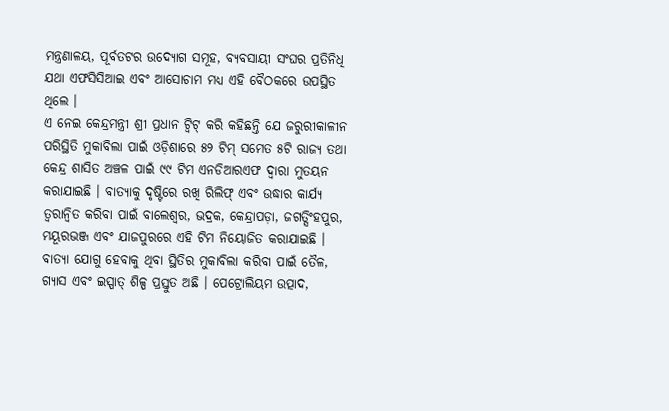ମନ୍ତ୍ରଣାଳୟ, ପୂର୍ବତଟର ଉଦ୍ୟୋଗ ସମୂହ, ବ୍ୟବସାୟୀ ସଂଘର ପ୍ରତିନିଧି ଯଥା ଏଫସିସିଆଇ ଏବଂ ଆସୋଚାମ ମଧ୍ୟ ଏହି ବୈଠକରେ ଉପସ୍ଥିତ ଥିଲେ ।
ଏ ନେଇ କେନ୍ଦ୍ରମନ୍ତ୍ରୀ ଶ୍ରୀ ପ୍ରଧାନ ଟ୍ୱିଟ୍ କରି କହିଛନ୍ତି ଯେ ଜରୁରୀକାଳୀନ ପରିସ୍ଥିତି ମୁକାବିଲା ପାଇଁ ଓଡ଼ିଶାରେ ୫୨ ଟିମ୍ ସମେତ ୫ଟି ରାଜ୍ୟ ତଥା କେନ୍ଦ୍ର ଶାସିତ ଅଞ୍ଚଳ ପାଇଁ ୯୯ ଟିମ ଏନଡିଆରଏଫ ଦ୍ୱାରା ମୁତୟନ କରାଯାଇଛି । ବାତ୍ୟାକୁ ଦୃଷ୍ଟିରେ ରଖି ରିଲିଫ୍ ଏବଂ ଉଦ୍ଧାର କାର୍ଯ୍ୟ ତ୍ୱରାନ୍ୱିତ କରିବା ପାଇଁ ବାଲେଶ୍ୱର, ଭଦ୍ରକ, କେନ୍ଦ୍ରାପଡ଼ା, ଜଗତ୍ସିଂହପୁର, ମୟୂରଭଞ୍ଜ ଏବଂ ଯାଜପୁରରେ ଏହି ଟିମ ନିୟୋଜିତ କରାଯାଇଛି । ବାତ୍ୟା ଯୋଗୁ ହେବାକୁ ଥିବା ସ୍ଥିତିର ମୁକାବିଲା କରିବା ପାଇଁ ତୈଳ, ଗ୍ୟାସ ଏବଂ ଇସ୍ପାତ୍ ଶିଳ୍ପ ପ୍ରସ୍ତୁତ ଅଛି । ପେଟ୍ରୋଲିୟମ ଉତ୍ପାଦ,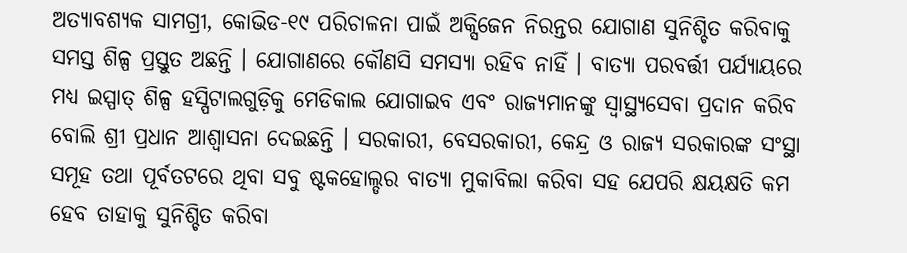ଅତ୍ୟାବଶ୍ୟକ ସାମଗ୍ରୀ, କୋଭିଡ-୧୯ ପରିଚାଳନା ପାଇଁ ଅକ୍ସିଜେନ ନିରନ୍ତର ଯୋଗାଣ ସୁନିଶ୍ଚିତ କରିବାକୁ ସମସ୍ତ ଶିଳ୍ପ ପ୍ରସ୍ତୁତ ଅଛନ୍ତି । ଯୋଗାଣରେ କୌଣସି ସମସ୍ୟା ରହିବ ନାହିଁ । ବାତ୍ୟା ପରବର୍ତ୍ତୀ ପର୍ଯ୍ୟାୟରେ ମଧ୍ୟ ଇସ୍ପାତ୍ ଶିଳ୍ପ ହସ୍ପିଟାଲଗୁଡ଼ିକୁ ମେଡିକାଲ ଯୋଗାଇବ ଏବଂ ରାଜ୍ୟମାନଙ୍କୁ ସ୍ୱାସ୍ଥ୍ୟସେବା ପ୍ରଦାନ କରିବ ବୋଲି ଶ୍ରୀ ପ୍ରଧାନ ଆଶ୍ୱାସନା ଦେଇଛନ୍ତି । ସରକାରୀ, ବେସରକାରୀ, କେନ୍ଦ୍ର ଓ ରାଜ୍ୟ ସରକାରଙ୍କ ସଂସ୍ଥା ସମୂହ ତଥା ପୂର୍ବତଟରେ ଥିବା ସବୁ ଷ୍ଟକହୋଲ୍ଡର ବାତ୍ୟା ମୁକାବିଲା କରିବା ସହ ଯେପରି କ୍ଷୟକ୍ଷତି କମ ହେବ ତାହାକୁ ସୁନିଶ୍ଚିତ କରିବା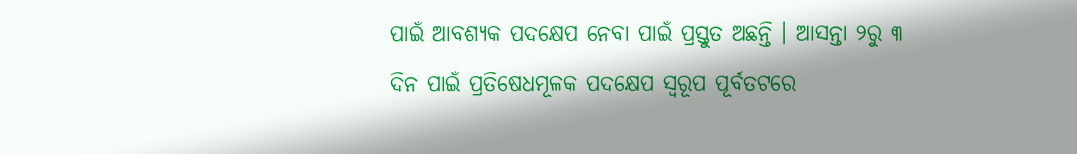ପାଇଁ ଆବଶ୍ୟକ ପଦକ୍ଷେପ ନେବା ପାଇଁ ପ୍ରସ୍ତୁତ ଅଛନ୍ତି । ଆସନ୍ତା ୨ରୁ ୩ ଦିନ ପାଇଁ ପ୍ରତିଷେଧମୂଳକ ପଦକ୍ଷେପ ସ୍ୱରୂପ ପୂର୍ବତଟରେ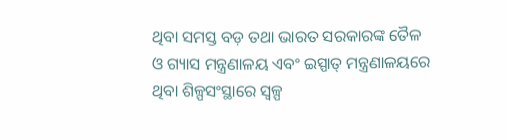ଥିବା ସମସ୍ତ ବଡ଼ ତଥା ଭାରତ ସରକାରଙ୍କ ତୈଳ ଓ ଗ୍ୟାସ ମନ୍ତ୍ରଣାଳୟ ଏବଂ ଇସ୍ପାତ୍ ମନ୍ତ୍ରଣାଳୟରେ ଥିବା ଶିଳ୍ପସଂସ୍ଥାରେ ସ୍ୱଳ୍ପ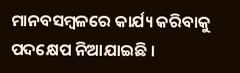ମାନବସମ୍ବଳରେ କାର୍ଯ୍ୟ କରିବାକୁ ପଦକ୍ଷେପ ନିଆଯାଇଛି ।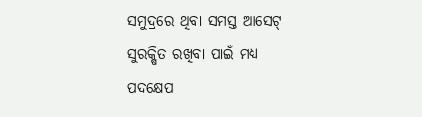ସମୁଦ୍ରରେ ଥିବା ସମସ୍ତ ଆସେଟ୍ ସୁରକ୍ଷିତ ରଖିବା ପାଇଁ ମଧ୍ୟ ପଦକ୍ଷେପ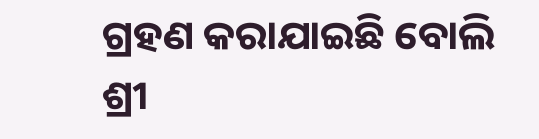ଗ୍ରହଣ କରାଯାଇଛି ବୋଲି ଶ୍ରୀ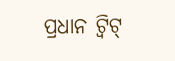ପ୍ରଧାନ ଟ୍ୱିଟ୍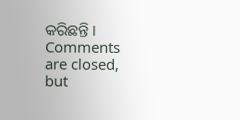କରିଛନ୍ତି ।
Comments are closed, but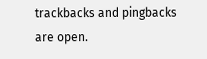trackbacks and pingbacks are open.